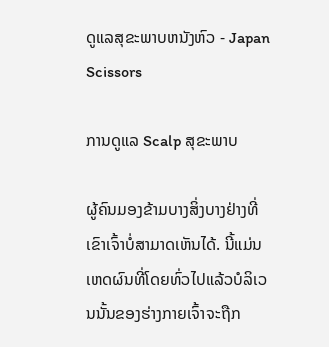ດູແລສຸຂະພາບຫນັງຫົວ - Japan Scissors

ການດູແລ Scalp ສຸຂະພາບ

ຜູ້ຄົນມອງຂ້າມບາງສິ່ງບາງຢ່າງທີ່ເຂົາເຈົ້າບໍ່ສາມາດເຫັນໄດ້. ນີ້ແມ່ນເຫດຜົນທີ່ໂດຍທົ່ວໄປແລ້ວບໍລິເວນນັ້ນຂອງຮ່າງກາຍເຈົ້າຈະຖືກ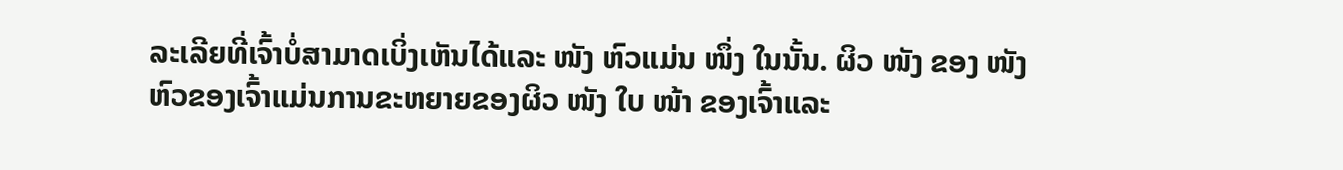ລະເລີຍທີ່ເຈົ້າບໍ່ສາມາດເບິ່ງເຫັນໄດ້ແລະ ໜັງ ຫົວແມ່ນ ໜຶ່ງ ໃນນັ້ນ. ຜິວ ໜັງ ຂອງ ໜັງ ຫົວຂອງເຈົ້າແມ່ນການຂະຫຍາຍຂອງຜິວ ໜັງ ໃບ ໜ້າ ຂອງເຈົ້າແລະ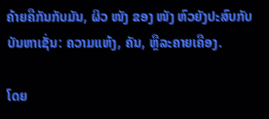ຄ້າຍຄືກັນກັບມັນ, ຜິວ ໜັງ ຂອງ ໜັງ ຫົວຍັງປະສົບກັບບັນຫາເຊັ່ນ: ຄວາມແຫ້ງ, ຄັນ, ຫຼືລະຄາຍເຄືອງ.

ໂດຍ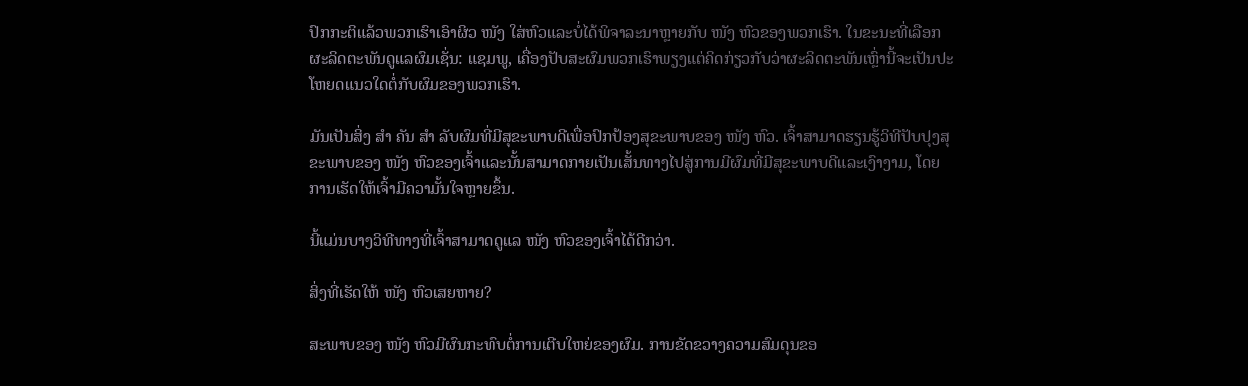ປົກກະຕິແລ້ວພວກເຮົາເອົາຜິວ ໜັງ ໃສ່ຫົວແລະບໍ່ໄດ້ພິຈາລະນາຫຼາຍກັບ ໜັງ ຫົວຂອງພວກເຮົາ. ໃນຂະນະທີ່ເລືອກຜະລິດຕະພັນດູແລຜົມເຊັ່ນ: ແຊມພູ, ເຄື່ອງປັບສະຜົມພວກເຮົາພຽງແຕ່ຄິດກ່ຽວກັບວ່າຜະລິດຕະພັນເຫຼົ່ານີ້ຈະເປັນປະໂຫຍດແນວໃດຕໍ່ກັບຜົມຂອງພວກເຮົາ.

ມັນເປັນສິ່ງ ສຳ ຄັນ ສຳ ລັບຜົມທີ່ມີສຸຂະພາບດີເພື່ອປົກປ້ອງສຸຂະພາບຂອງ ໜັງ ຫົວ. ເຈົ້າສາມາດຮຽນຮູ້ວິທີປັບປຸງສຸຂະພາບຂອງ ໜັງ ຫົວຂອງເຈົ້າແລະນັ້ນສາມາດກາຍເປັນເສັ້ນທາງໄປສູ່ການມີຜົມທີ່ມີສຸຂະພາບດີແລະເງົາງາມ, ໂດຍການເຮັດໃຫ້ເຈົ້າມີຄວາມັ້ນໃຈຫຼາຍຂຶ້ນ.

ນີ້ແມ່ນບາງວິທີທາງທີ່ເຈົ້າສາມາດດູແລ ໜັງ ຫົວຂອງເຈົ້າໄດ້ດີກວ່າ.

ສິ່ງທີ່ເຮັດໃຫ້ ໜັງ ຫົວເສຍຫາຍ?

ສະພາບຂອງ ໜັງ ຫົວມີຜົນກະທົບຕໍ່ການເຕີບໃຫຍ່ຂອງຜົມ. ການຂັດຂວາງຄວາມສົມດຸນຂອ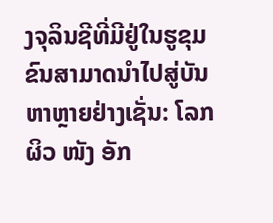ງຈຸລິນຊີທີ່ມີຢູ່ໃນຮູຂຸມຂົນສາມາດນໍາໄປສູ່ບັນຫາຫຼາຍຢ່າງເຊັ່ນ: ໂລກຜິວ ໜັງ ອັກ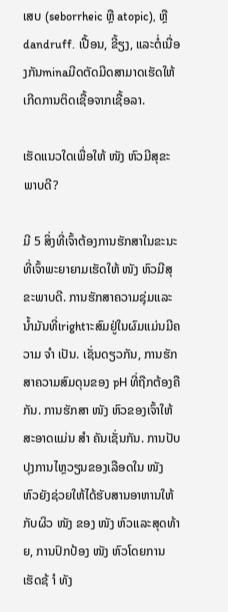ເສບ (seborrheic ຫຼື atopic), ຫຼື dandruff. ເປື້ອນ, ຂີ້ຽງ, ແລະຕໍ່ເນື່ອງກັນminaມີດຕັດມີດສາມາດເຮັດໃຫ້ເກີດການຕິດເຊື້ອຈາກເຊື້ອລາ.

ເຮັດແນວໃດເພື່ອໃຫ້ ໜັງ ຫົວມີສຸຂະພາບດີ?

ມີ 5 ສິ່ງທີ່ເຈົ້າຕ້ອງການຮັກສາໃນຂະນະທີ່ເຈົ້າພະຍາຍາມເຮັດໃຫ້ ໜັງ ຫົວມີສຸຂະພາບດີ. ການຮັກສາຄວາມຊຸ່ມແລະນໍ້າມັນທີ່ເrightາະສົມຢູ່ໃນຜົມແມ່ນມີຄວາມ ຈຳ ເປັນ. ເຊັ່ນດຽວກັນ, ການຮັກສາຄວາມສົມດຸນຂອງ pH ທີ່ຖືກຕ້ອງຄືກັນ. ການຮັກສາ ໜັງ ຫົວຂອງເຈົ້າໃຫ້ສະອາດແມ່ນ ສຳ ຄັນເຊັ່ນກັນ. ການປັບປຸງການໄຫຼວຽນຂອງເລືອດໃນ ໜັງ ຫົວຍັງຊ່ວຍໃຫ້ໄດ້ຮັບສານອາຫານໃຫ້ກັບຜິວ ໜັງ ຂອງ ໜັງ ຫົວແລະສຸດທ້າຍ, ການປົກປ້ອງ ໜັງ ຫົວໂດຍການເຮັດຊ້ ຳ ທັງ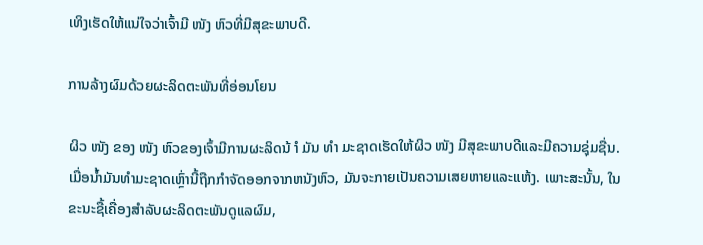ເທິງເຮັດໃຫ້ແນ່ໃຈວ່າເຈົ້າມີ ໜັງ ຫົວທີ່ມີສຸຂະພາບດີ.

ການລ້າງຜົມດ້ວຍຜະລິດຕະພັນທີ່ອ່ອນໂຍນ

ຜິວ ໜັງ ຂອງ ໜັງ ຫົວຂອງເຈົ້າມີການຜະລິດນ້ ຳ ມັນ ທຳ ມະຊາດເຮັດໃຫ້ຜິວ ໜັງ ມີສຸຂະພາບດີແລະມີຄວາມຊຸ່ມຊື່ນ. ເມື່ອນໍ້າມັນທໍາມະຊາດເຫຼົ່ານີ້ຖືກກໍາຈັດອອກຈາກຫນັງຫົວ, ມັນຈະກາຍເປັນຄວາມເສຍຫາຍແລະແຫ້ງ. ເພາະສະນັ້ນ, ໃນຂະນະຊື້ເຄື່ອງສໍາລັບຜະລິດຕະພັນດູແລຜົມ,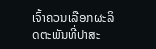ເຈົ້າຄວນເລືອກຜະລິດຕະພັນທີ່ປາສະ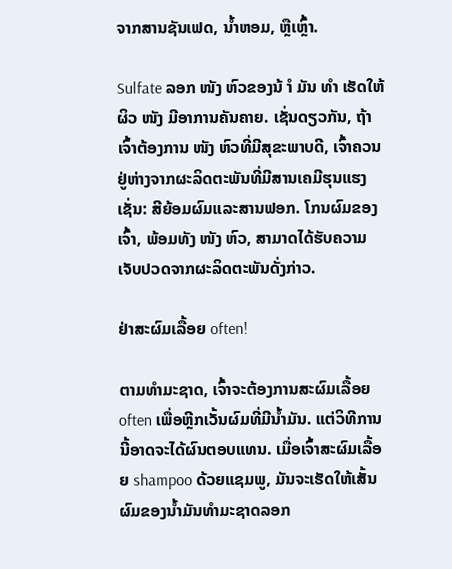ຈາກສານຊັນເຟດ, ນໍ້າຫອມ, ຫຼືເຫຼົ້າ.

Sulfate ລອກ ໜັງ ຫົວຂອງນ້ ຳ ມັນ ທຳ ເຮັດໃຫ້ຜິວ ໜັງ ມີອາການຄັນຄາຍ. ເຊັ່ນດຽວກັນ, ຖ້າເຈົ້າຕ້ອງການ ໜັງ ຫົວທີ່ມີສຸຂະພາບດີ, ເຈົ້າຄວນຢູ່ຫ່າງຈາກຜະລິດຕະພັນທີ່ມີສານເຄມີຮຸນແຮງເຊັ່ນ: ສີຍ້ອມຜົມແລະສານຟອກ. ໂກນຜົມຂອງເຈົ້າ, ພ້ອມທັງ ໜັງ ຫົວ, ສາມາດໄດ້ຮັບຄວາມເຈັບປວດຈາກຜະລິດຕະພັນດັ່ງກ່າວ.

ຢ່າສະຜົມເລື້ອຍ often!

ຕາມທໍາມະຊາດ, ເຈົ້າຈະຕ້ອງການສະຜົມເລື້ອຍ often ເພື່ອຫຼີກເວັ້ນຜົມທີ່ມີນໍ້າມັນ. ແຕ່ວິທີການນີ້ອາດຈະໄດ້ຜົນຕອບແທນ. ເມື່ອເຈົ້າສະຜົມເລື້ອຍ shampoo ດ້ວຍແຊມພູ, ມັນຈະເຮັດໃຫ້ເສັ້ນຜົມຂອງນໍ້າມັນທໍາມະຊາດລອກ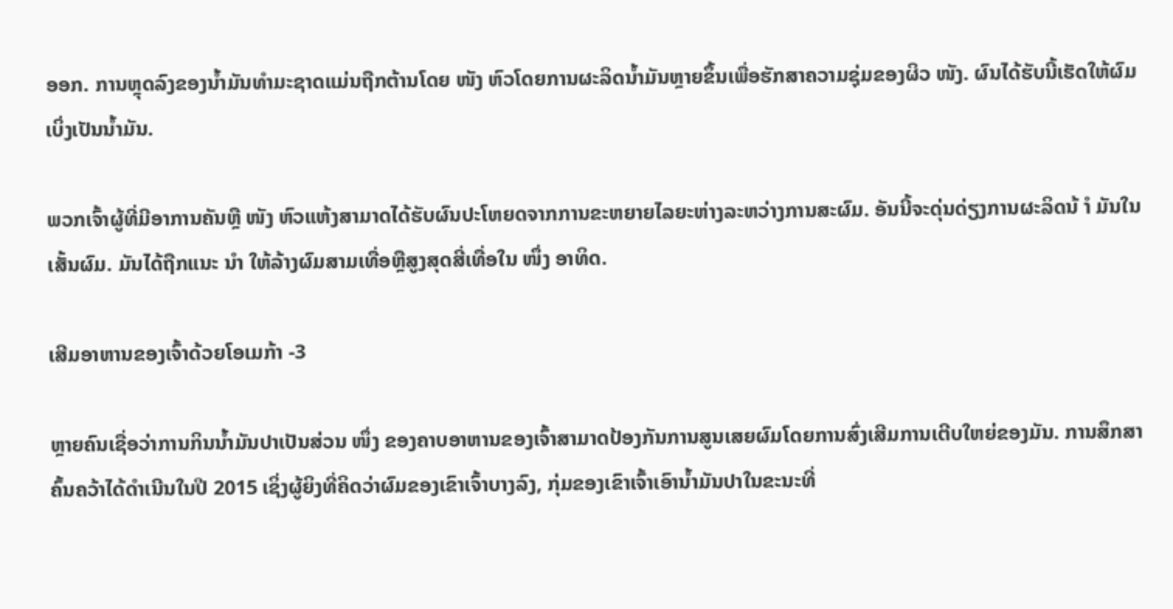ອອກ. ການຫຼຸດລົງຂອງນໍ້າມັນທໍາມະຊາດແມ່ນຖືກຕ້ານໂດຍ ໜັງ ຫົວໂດຍການຜະລິດນໍ້າມັນຫຼາຍຂຶ້ນເພື່ອຮັກສາຄວາມຊຸ່ມຂອງຜິວ ໜັງ. ຜົນໄດ້ຮັບນີ້ເຮັດໃຫ້ຜົມເບິ່ງເປັນນໍ້າມັນ.

ພວກເຈົ້າຜູ້ທີ່ມີອາການຄັນຫຼື ໜັງ ຫົວແຫ້ງສາມາດໄດ້ຮັບຜົນປະໂຫຍດຈາກການຂະຫຍາຍໄລຍະຫ່າງລະຫວ່າງການສະຜົມ. ອັນນີ້ຈະດຸ່ນດ່ຽງການຜະລິດນ້ ຳ ມັນໃນເສັ້ນຜົມ. ມັນໄດ້ຖືກແນະ ນຳ ໃຫ້ລ້າງຜົມສາມເທື່ອຫຼືສູງສຸດສີ່ເທື່ອໃນ ໜຶ່ງ ອາທິດ.

ເສີມອາຫານຂອງເຈົ້າດ້ວຍໂອເມກ້າ -3

ຫຼາຍຄົນເຊື່ອວ່າການກິນນໍ້າມັນປາເປັນສ່ວນ ໜຶ່ງ ຂອງຄາບອາຫານຂອງເຈົ້າສາມາດປ້ອງກັນການສູນເສຍຜົມໂດຍການສົ່ງເສີມການເຕີບໃຫຍ່ຂອງມັນ. ການສຶກສາຄົ້ນຄວ້າໄດ້ດໍາເນີນໃນປີ 2015 ເຊິ່ງຜູ້ຍິງທີ່ຄິດວ່າຜົມຂອງເຂົາເຈົ້າບາງລົງ, ກຸ່ມຂອງເຂົາເຈົ້າເອົານໍ້າມັນປາໃນຂະນະທີ່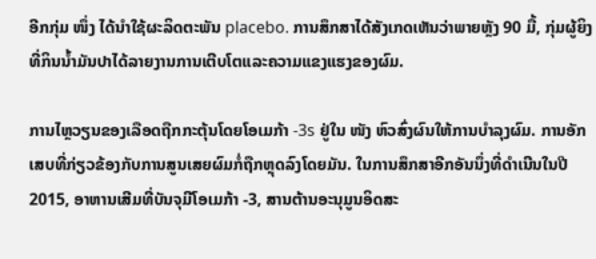ອີກກຸ່ມ ໜຶ່ງ ໄດ້ນໍາໃຊ້ຜະລິດຕະພັນ placebo. ການສຶກສາໄດ້ສັງເກດເຫັນວ່າພາຍຫຼັງ 90 ມື້, ກຸ່ມຜູ້ຍິງທີ່ກິນນໍ້າມັນປາໄດ້ລາຍງານການເຕີບໂຕແລະຄວາມແຂງແຮງຂອງຜົມ.

ການໄຫຼວຽນຂອງເລືອດຖືກກະຕຸ້ນໂດຍໂອເມກ້າ -3s ຢູ່ໃນ ໜັງ ຫົວສົ່ງຜົນໃຫ້ການບໍາລຸງຜົມ. ການອັກເສບທີ່ກ່ຽວຂ້ອງກັບການສູນເສຍຜົມກໍ່ຖືກຫຼຸດລົງໂດຍມັນ. ໃນການສຶກສາອີກອັນນຶ່ງທີ່ດໍາເນີນໃນປີ 2015, ອາຫານເສີມທີ່ບັນຈຸມີໂອເມກ້າ -3, ສານຕ້ານອະນຸມູນອິດສະ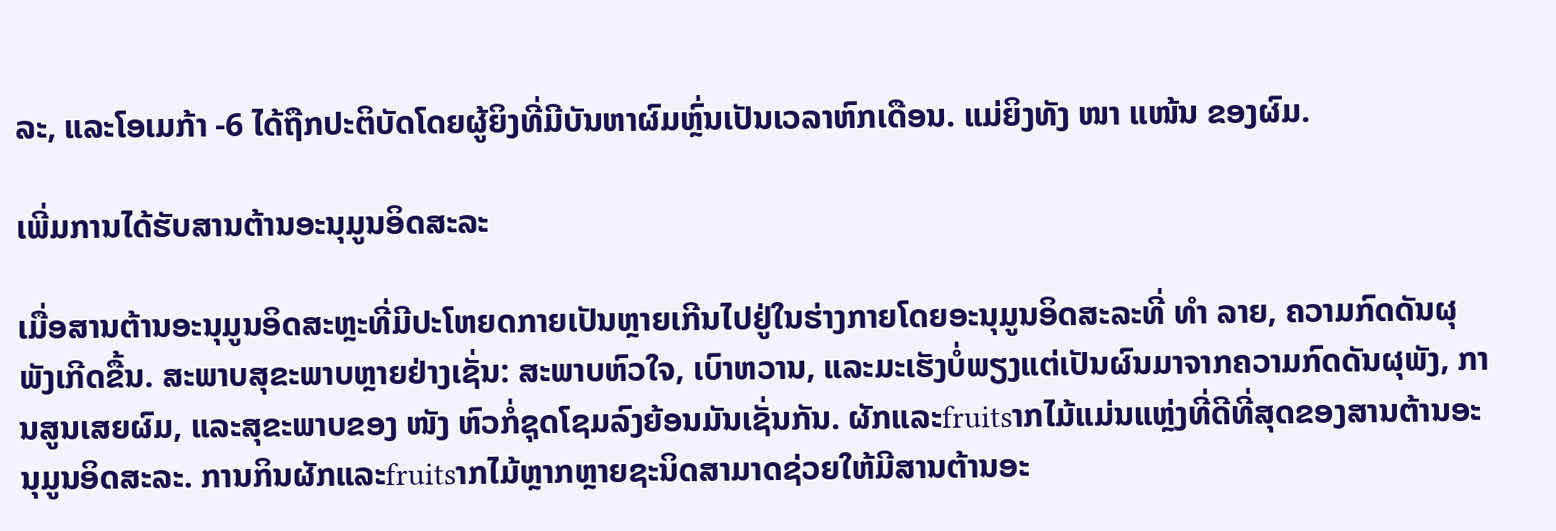ລະ, ແລະໂອເມກ້າ -6 ໄດ້ຖືກປະຕິບັດໂດຍຜູ້ຍິງທີ່ມີບັນຫາຜົມຫຼົ່ນເປັນເວລາຫົກເດືອນ. ແມ່ຍິງທັງ ໜາ ແໜ້ນ ຂອງຜົມ.

ເພີ່ມການໄດ້ຮັບສານຕ້ານອະນຸມູນອິດສະລະ

ເມື່ອສານຕ້ານອະນຸມູນອິດສະຫຼະທີ່ມີປະໂຫຍດກາຍເປັນຫຼາຍເກີນໄປຢູ່ໃນຮ່າງກາຍໂດຍອະນຸມູນອິດສະລະທີ່ ທຳ ລາຍ, ຄວາມກົດດັນຜຸພັງເກີດຂື້ນ. ສະພາບສຸຂະພາບຫຼາຍຢ່າງເຊັ່ນ: ສະພາບຫົວໃຈ, ເບົາຫວານ, ແລະມະເຮັງບໍ່ພຽງແຕ່ເປັນຜົນມາຈາກຄວາມກົດດັນຜຸພັງ, ການສູນເສຍຜົມ, ແລະສຸຂະພາບຂອງ ໜັງ ຫົວກໍ່ຊຸດໂຊມລົງຍ້ອນມັນເຊັ່ນກັນ. ຜັກແລະfruitsາກໄມ້ແມ່ນແຫຼ່ງທີ່ດີທີ່ສຸດຂອງສານຕ້ານອະນຸມູນອິດສະລະ. ການກິນຜັກແລະfruitsາກໄມ້ຫຼາກຫຼາຍຊະນິດສາມາດຊ່ວຍໃຫ້ມີສານຕ້ານອະ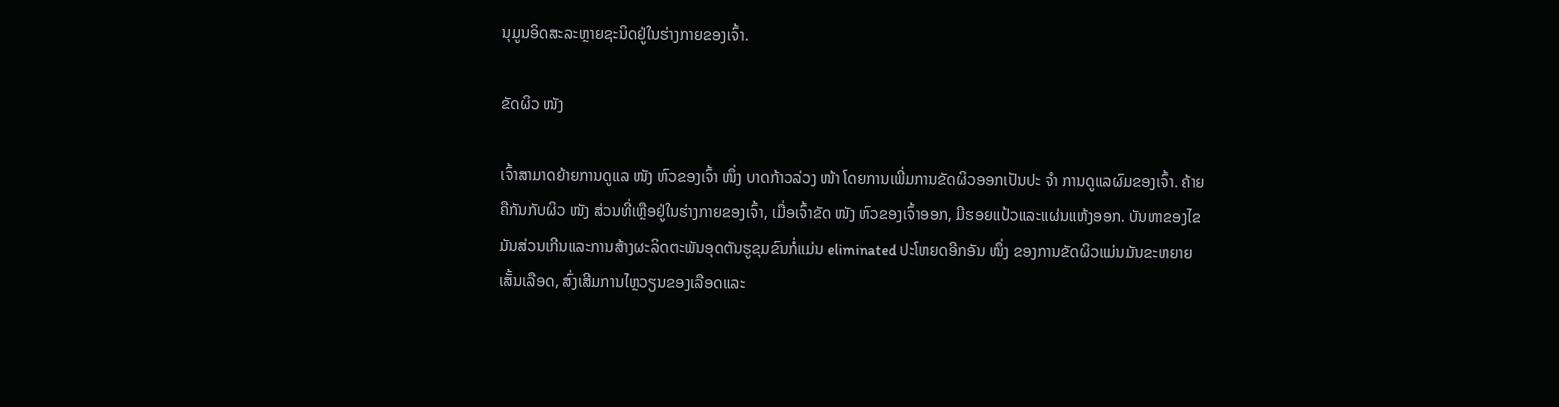ນຸມູນອິດສະລະຫຼາຍຊະນິດຢູ່ໃນຮ່າງກາຍຂອງເຈົ້າ.

ຂັດຜິວ ໜັງ

ເຈົ້າສາມາດຍ້າຍການດູແລ ໜັງ ຫົວຂອງເຈົ້າ ໜຶ່ງ ບາດກ້າວລ່ວງ ໜ້າ ໂດຍການເພີ່ມການຂັດຜິວອອກເປັນປະ ຈຳ ການດູແລຜົມຂອງເຈົ້າ. ຄ້າຍຄືກັນກັບຜິວ ໜັງ ສ່ວນທີ່ເຫຼືອຢູ່ໃນຮ່າງກາຍຂອງເຈົ້າ, ເມື່ອເຈົ້າຂັດ ໜັງ ຫົວຂອງເຈົ້າອອກ, ມີຮອຍແປ້ວແລະແຜ່ນແຫ້ງອອກ. ບັນຫາຂອງໄຂມັນສ່ວນເກີນແລະການສ້າງຜະລິດຕະພັນອຸດຕັນຮູຂຸມຂົນກໍ່ແມ່ນ eliminated ປະໂຫຍດອີກອັນ ໜຶ່ງ ຂອງການຂັດຜິວແມ່ນມັນຂະຫຍາຍເສັ້ນເລືອດ, ສົ່ງເສີມການໄຫຼວຽນຂອງເລືອດແລະ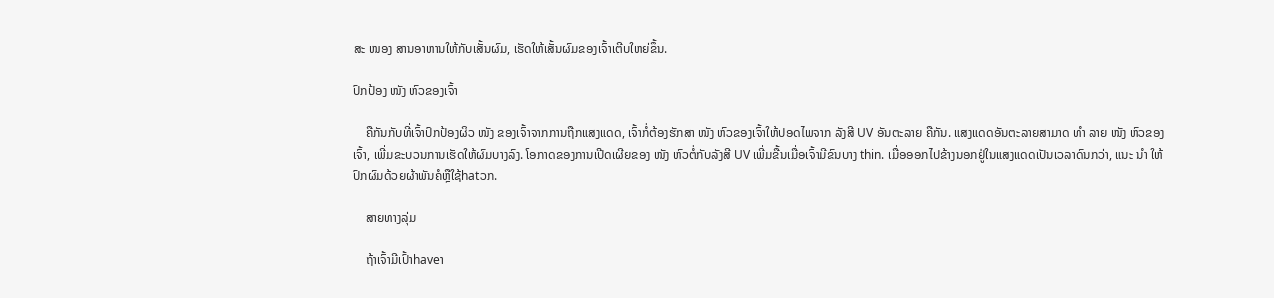ສະ ໜອງ ສານອາຫານໃຫ້ກັບເສັ້ນຜົມ, ເຮັດໃຫ້ເສັ້ນຜົມຂອງເຈົ້າເຕີບໃຫຍ່ຂຶ້ນ.

ປົກປ້ອງ ໜັງ ຫົວຂອງເຈົ້າ

    ຄືກັນກັບທີ່ເຈົ້າປົກປ້ອງຜິວ ໜັງ ຂອງເຈົ້າຈາກການຖືກແສງແດດ, ເຈົ້າກໍ່ຕ້ອງຮັກສາ ໜັງ ຫົວຂອງເຈົ້າໃຫ້ປອດໄພຈາກ ລັງສີ UV ອັນຕະລາຍ ຄືກັນ. ແສງແດດອັນຕະລາຍສາມາດ ທຳ ລາຍ ໜັງ ຫົວຂອງເຈົ້າ, ເພີ່ມຂະບວນການເຮັດໃຫ້ຜົມບາງລົງ. ໂອກາດຂອງການເປີດເຜີຍຂອງ ໜັງ ຫົວຕໍ່ກັບລັງສີ UV ເພີ່ມຂື້ນເມື່ອເຈົ້າມີຂົນບາງ thin. ເມື່ອອອກໄປຂ້າງນອກຢູ່ໃນແສງແດດເປັນເວລາດົນກວ່າ, ແນະ ນຳ ໃຫ້ປົກຜົມດ້ວຍຜ້າພັນຄໍຫຼືໃຊ້hatວກ.

    ສາຍທາງລຸ່ມ

    ຖ້າເຈົ້າມີເປົ້າhaveາ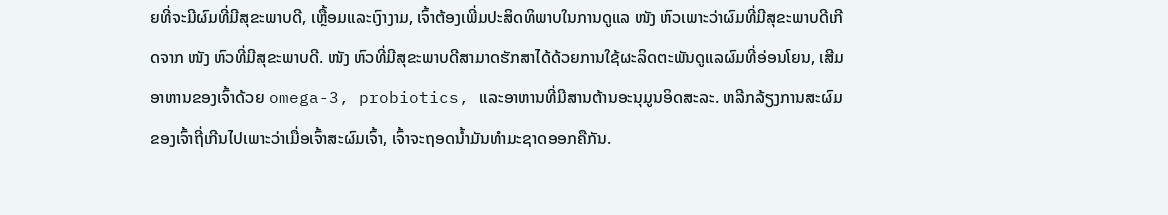ຍທີ່ຈະມີຜົມທີ່ມີສຸຂະພາບດີ, ເຫຼື້ອມແລະເງົາງາມ, ເຈົ້າຕ້ອງເພີ່ມປະສິດທິພາບໃນການດູແລ ໜັງ ຫົວເພາະວ່າຜົມທີ່ມີສຸຂະພາບດີເກີດຈາກ ໜັງ ຫົວທີ່ມີສຸຂະພາບດີ. ໜັງ ຫົວທີ່ມີສຸຂະພາບດີສາມາດຮັກສາໄດ້ດ້ວຍການໃຊ້ຜະລິດຕະພັນດູແລຜົມທີ່ອ່ອນໂຍນ, ເສີມອາຫານຂອງເຈົ້າດ້ວຍ omega-3, probiotics, ແລະອາຫານທີ່ມີສານຕ້ານອະນຸມູນອິດສະລະ. ຫລີກລ້ຽງການສະຜົມຂອງເຈົ້າຖີ່ເກີນໄປເພາະວ່າເມື່ອເຈົ້າສະຜົມເຈົ້າ, ເຈົ້າຈະຖອດນໍ້າມັນທໍາມະຊາດອອກຄືກັນ.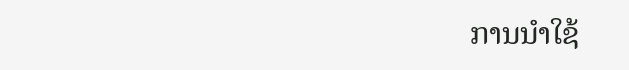ການນໍາໃຊ້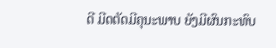ດີ ມີດຕັດມີຄຸນະພາບ ຍັງມີຜົນກະທົບ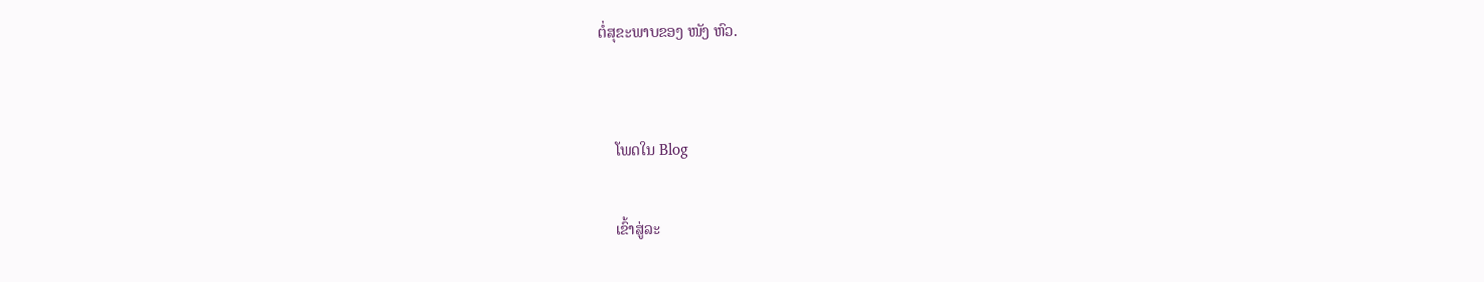ຕໍ່ສຸຂະພາບຂອງ ໜັງ ຫົວ.


    ໂພດໃນ Blog

    ເຂົ້າສູ່ລະ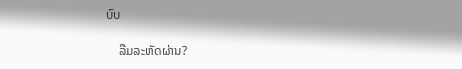ບົບ

    ລືມລະຫັດຜ່ານ?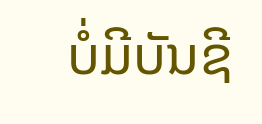ບໍ່ມີບັນຊີ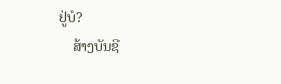ຢູ່ບໍ?
    ສ້າງບັນຊີ